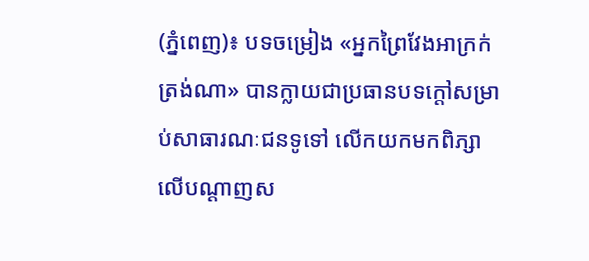(ភ្នំពេញ)៖ បទចម្រៀង «អ្នកព្រៃវែងអាក្រក់ត្រង់ណា» បានក្លាយជាប្រធានបទក្តៅសម្រាប់សាធារណៈជនទូទៅ លើកយកមកពិភ្សាលើបណ្តាញស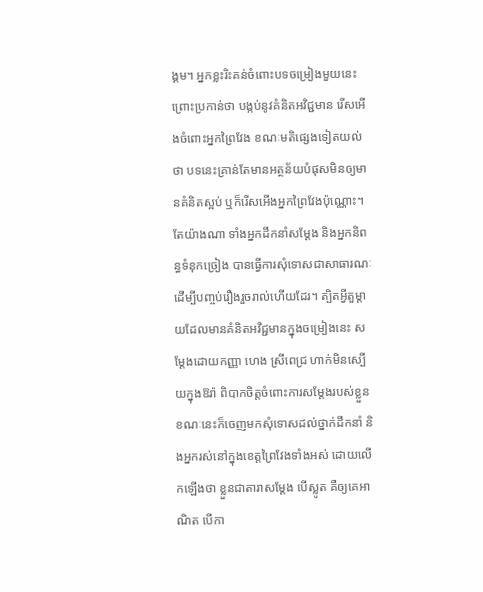ង្គម។ អ្នកខ្លះរិះគន់ចំពោះបទចម្រៀងមួយនេះ ព្រោះប្រកាន់ថា បង្កប់នូវគំនិតអវិជ្ជមាន រើសអើងចំពោះអ្នកព្រៃវែង ខណៈមតិផ្សេងទៀតយល់ថា បទនេះគ្រាន់តែមានអត្ថន័យបំផុសមិនឲ្យមានគំនិតស្អប់ ឬក៏រើសអើងអ្នកព្រៃវែងប៉ុណ្ណោះ។ តែយ៉ាងណា ទាំងអ្នកដឹកនាំសម្តែង និងអ្នកនិពន្ធទំនុកច្រៀង បានធ្វើការសុំទោសជាសាធារណៈ ដើម្បីបញ្ចប់រឿងរួចរាល់ហើយដែរ។ ត្បិតអ្វីតួម្តាយដែលមានគំនិតអវិជ្ជមានក្នុងចម្រៀងនេះ សម្តែងដោយកញ្ញា ហេង ស្រីពេជ្រ ហាក់មិនស្បើយក្នុងឱរ៉ា ពិបាកចិត្តចំពោះការសម្តែងរបស់ខ្លួន ខណៈនេះក៏ចេញមកសុំទោសដល់ថ្នាក់ដឹកនាំ និងអ្នករស់នៅក្នុងខេត្តព្រៃវែងទាំងអស់ ដោយលើកឡើងថា ខ្លួនជាតារាសម្តែង បើស្លូត គឺឲ្យគេអាណិត បើកា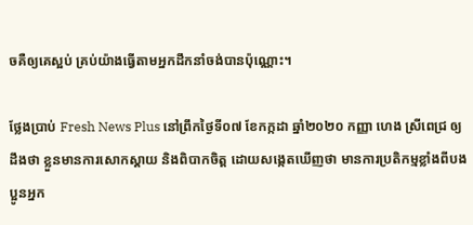ចគឺឲ្យគេស្អប់ គ្រប់យ៉ាងធ្វើតាមអ្នកដឹកនាំចង់បានប៉ុណ្ណោះ។

ថ្លែងប្រាប់ Fresh News Plus នៅព្រឹកថ្ងៃទី០៧ ខែកក្កដា ឆ្នាំ២០២០ កញ្ញា ហេង ស្រីពេជ្រ ឲ្យដឹងថា ខ្លួនមានការសោកស្តាយ និងពិបាកចិត្ត ដោយសង្កេតឃើញថា មានការប្រតិកម្មខ្លាំងពីបងប្អូនអ្នក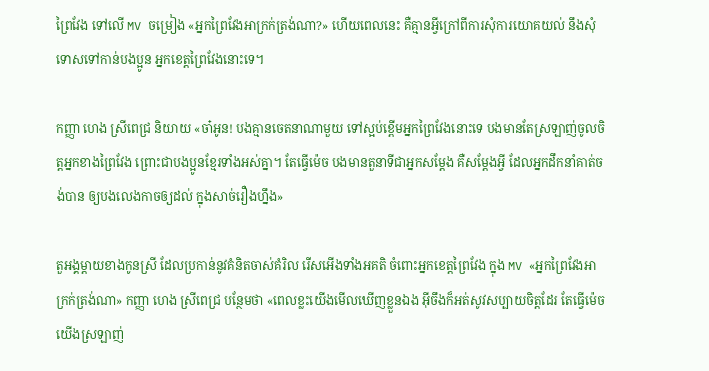ព្រៃវែង ទៅលើ MV ចម្រៀង «អ្នកព្រៃវែងអាក្រក់ត្រង់ណា?» ហើយពេលនេះ គឺគ្មានអ្វីក្រៅពីការសុំការយោគយល់ នឹងសុំទោសទៅកាន់បងប្អូន អ្នកខេត្តព្រៃវែងនោះទេ។

កញ្ញា ហេង ស្រីពេជ្រ និយាយ «ចា៎អូន! បងគ្មានចេតនាណាមួយ ទៅស្អប់ខ្ពើមអ្នកព្រៃវែងនោះទេ បងមានតែស្រឡាញ់ចូលចិត្តអ្នកខាងព្រៃវែង ព្រោះជាបងប្អូនខ្មែរទាំងអស់គ្នា។ តែធ្វើម៉េច បងមានតួនាទីជាអ្នកសម្តែង គឺសម្តែងអ្វី ដែលអ្នកដឹកនាំគាត់ចង់បាន ឲ្យបងលេងកាចឲ្យដល់ ក្នុងសាច់រឿងហ្នឹង»

តួអង្គម្តាយខាងកូនស្រី ដែលប្រកាន់នូវគំនិតចាស់គំរិល រើសអើងទាំងអគតិ ចំពោះអ្នកខេត្តព្រៃវែង ក្នុង MV «អ្នកព្រៃវែងអាក្រក់ត្រង់ណា» កញ្ញា ហេង ស្រីពេជ្រ បន្ថែមថា «ពេលខ្លះយើងមើលឃើញខ្លួនឯង អ៊ីចឹងក៏អត់សូវសប្បាយចិត្តដែរ តែធ្វើម៉េចយើងស្រឡាញ់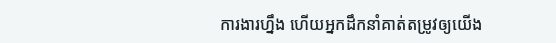ការងារហ្នឹង ហើយអ្នកដឹកនាំគាត់តម្រូវឲ្យយើង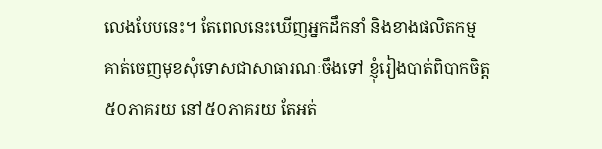លេងបែបនេះ។ តែពេលនេះឃើញអ្នកដឹកនាំ និងខាងផលិតកម្ម គាត់ចេញមុខសុំទោសជាសាធារណៈចឹងទៅ ខ្ញុំរៀងបាត់ពិបាកចិត្ត៥០ភាគរយ នៅ៥០ភាគរយ តែអត់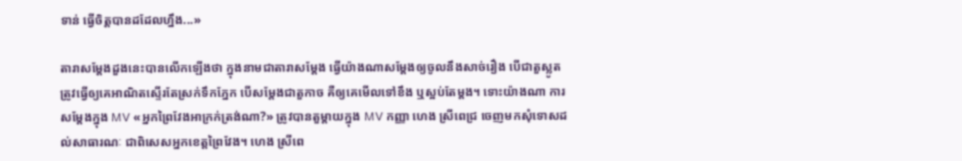ទាន់ ធ្វើចិត្តបានដដែលហ្នឹង...»

តារាសម្តែងដួងនេះបានលើកឡើងថា ក្នុងនាមជាតារាសម្តែង ធ្វើយ៉ាងណាសម្តែងឲ្យចូលនឹងសាច់រឿង បើជាតួស្លូត ត្រូវធ្វើឲ្យគេអាណិតស្ទើរតែស្រក់ទឹកភ្នែក បើសម្តែងជាតួកាច គឺឲ្យគេមើលទៅខឹង ឬស្អប់តែម្តង។ ទោះយ៉ាងណា ការសម្តែងក្នុង MV «អ្នកព្រៃវែងអាក្រក់ត្រង់ណា?» ត្រូវបានតួម្តាយក្នុង MV កញ្ញា ហេង ស្រីពេជ្រ ចេញមកសុំទោសដល់សាធារណៈ ជាពិសេសអ្នកខេត្តព្រៃវែង។ ហេង ស្រីពេ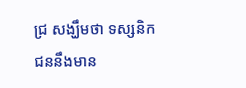ជ្រ សង្ឃឹមថា ទស្សនិកជននឹងមាន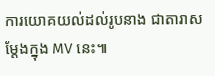ការយោគយល់ដល់រូបនាង ជាតារាសម្តែងក្នុង MV នេះ៕